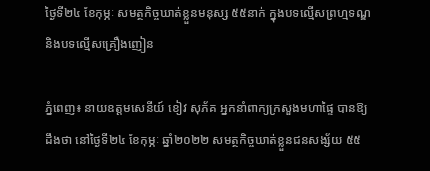ថ្ងៃទី២៤ ខែកុម្ភៈ សមត្ថកិច្ចឃាត់ខ្លួនមនុស្ស ៥៥នាក់ ក្នុងបទល្មើសព្រហ្មទណ្ឌ និងបទល្មើសគ្រឿងញៀន

ភ្នំពេញ៖ នាយឧត្តមសេនីយ៍ ខៀវ សុភ័គ អ្នកនាំពាក្យក្រសួងមហាផ្ទៃ បានឱ្យដឹងថា នៅថ្ងៃទី២៤ ខែកុម្ភៈ ឆ្នាំ២០២២ សមត្ថកិច្ចឃាត់ខ្លួនជនសង្ស័យ ៥៥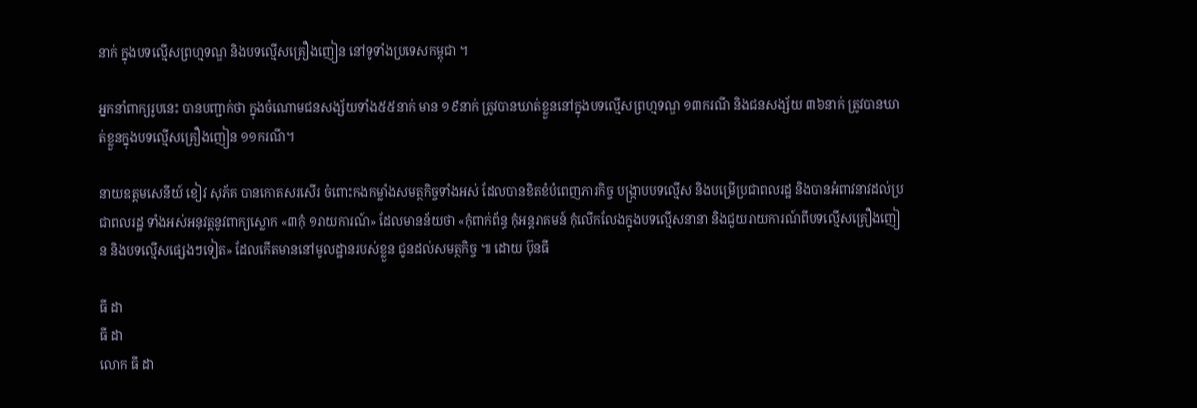នាក់ ក្នុងបទល្មើសព្រហ្មទណ្ឌ និងបទល្មើសគ្រឿងញៀន នៅទូទាំងប្រទេសកម្ពុជា ។

អ្នកនាំពាក្យរូបនេះ បានបញ្ជាក់ថា ក្នុងចំណោមជនសង្ស័យទាំង៥៥នាក់ មាន ១៩នាក់ ត្រូវបានឃាត់ខ្លួននៅក្នុងបទល្មើសព្រហ្មទណ្ឌ ១៣ករណី និងជនសង្ស័យ ៣៦នាក់ ត្រូវបានឃាត់ខ្លួនក្នុងបទល្មើសគ្រឿងញៀន ១១ករណី។

នាយឧត្តមសេនីយ៍ ខៀវ សុភ័គ បានកោតសរសើរ ចំពោះកងកម្លាំងសមត្ថកិច្ចទាំងអស់ ដែលបានខិតខំបំពេញភារកិច្ច បង្ក្រាបបទល្មើស និងបម្រើប្រជាពលរដ្ឋ និងបានអំពាវនាវដល់ប្រជាពលរដ្ឋ ទាំងអស់អនុវត្តនូវពាក្យស្លោក «៣កុំ ១រាយការណ៍» ដែលមានន័យថា «កុំពាក់ព័ន្ធ កុំអន្តរាគមន៍ កុំលើកលែងក្នុងបទល្មើសនានា និងជួយរាយការណ៍ពីបទល្មើសគ្រឿងញៀន និងបទល្មើសផ្សេងៗទៀត» ដែលកើតមាននៅមូលដ្ឋានរបស់ខ្លួន ជូនដល់សមត្ថកិច្ច ៕ ដោយ ប៊ុនធី

ធី ដា
ធី ដា
លោក ធី ដា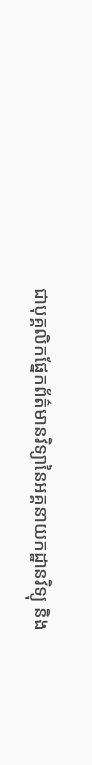ជាបុគ្គលិកផ្នែកព័ត៌មានវិទ្យានៃអគ្គនាយកដ្ឋានវិទ្យុ និង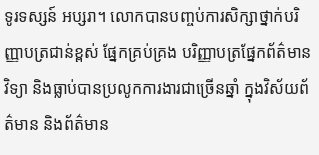ទូរទស្សន៍ អប្សរា។ លោកបានបញ្ចប់ការសិក្សាថ្នាក់បរិញ្ញាបត្រជាន់ខ្ពស់ ផ្នែកគ្រប់គ្រង បរិញ្ញាបត្រផ្នែកព័ត៌មានវិទ្យា និងធ្លាប់បានប្រលូកការងារជាច្រើនឆ្នាំ ក្នុងវិស័យព័ត៌មាន និងព័ត៌មាន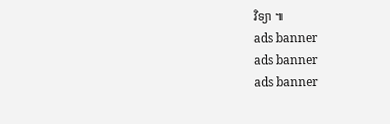វិទ្យា ៕
ads banner
ads banner
ads banner